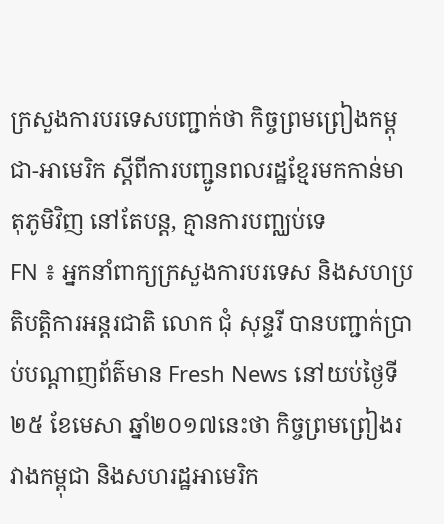ក្រសួងការបរទេសបញ្ជាក់ថា កិច្ចព្រមព្រៀងកម្ពុជា-អាមេរិក ស្តីពីការបញ្ជូនពលរដ្ឋខ្មែរមកកាន់មាតុភូមិវិញ នៅតែបន្ត, គ្មានការបញ្ឈប់ទេ
FN ៖ អ្នកនាំពាក្យក្រសួងការបរទេស និងសហប្រតិបត្តិការអន្តរជាតិ លោក ជុំ សុន្ទរី បានបញ្ជាក់ប្រាប់បណ្តាញព័ត៌មាន Fresh News នៅយប់ថ្ងៃទី២៥ ខែមេសា ឆ្នាំ២០១៧នេះថា កិច្ចព្រមព្រៀងរវាងកម្ពុជា និងសហរដ្ឋអាមេរិក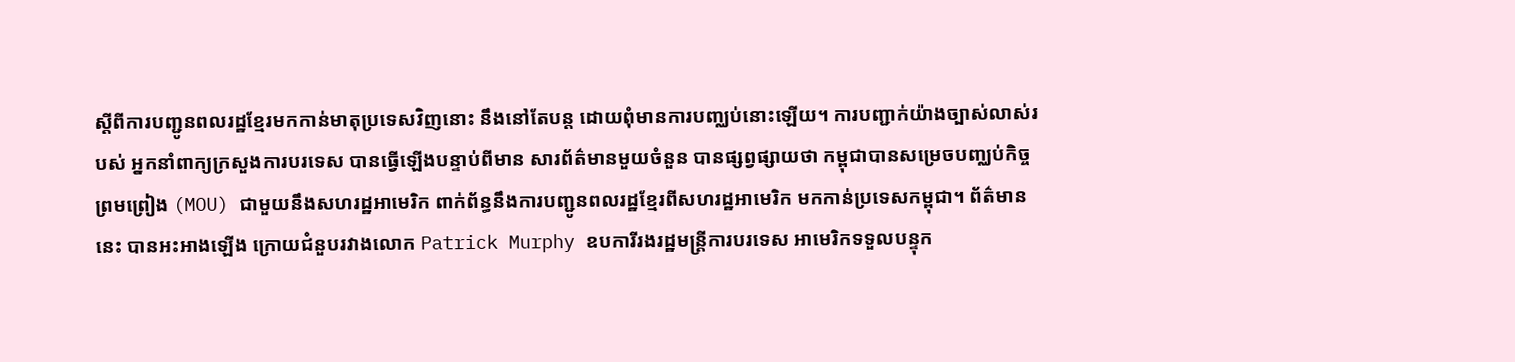ស្តីពីការបញ្ជូនពលរដ្ឋខ្មែរមកកាន់មាតុប្រទេសវិញនោះ នឹងនៅតែបន្ត ដោយពុំមានការបញ្ឈប់នោះឡើយ។ ការបញ្ជាក់យ៉ាងច្បាស់លាស់របស់ អ្នកនាំពាក្យក្រសួងការបរទេស បានធ្វើឡើងបន្ទាប់ពីមាន សារព័ត៌មានមួយចំនួន បានផ្សព្វផ្សាយថា កម្ពុជាបានសម្រេចបញ្ឈប់កិច្ចព្រមព្រៀង (MOU) ជាមួយនឹងសហរដ្ឋអាមេរិក ពាក់ព័ន្ធនឹងការបញ្ជូនពលរដ្ឋខ្មែរពីសហរដ្ឋអាមេរិក មកកាន់ប្រទេសកម្ពុជា។ ព័ត៌មាននេះ បានអះអាងឡើង ក្រោយជំនួបរវាងលោក Patrick Murphy ឧបការីរងរដ្ឋមន្រ្តីការបរទេស អាមេរិកទទួលបន្ទុក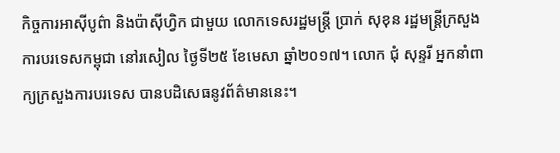កិច្ចការអាស៊ីបូព៌ា និងប៉ាស៊ីហ្វិក ជាមួយ លោកទេសរដ្ឋមន្រ្តី ប្រាក់ សុខុន រដ្ឋមន្រ្តីក្រសួងការបរទេសកម្ពុជា នៅរសៀល ថ្ងៃទី២៥ ខែមេសា ឆ្នាំ២០១៧។ លោក ជុំ សុន្ទរី អ្នកនាំពាក្យក្រសួងការបរទេស បានបដិសេធនូវព័ត៌មាននេះ។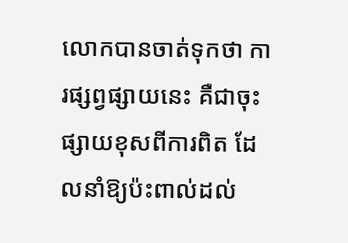លោកបានចាត់ទុកថា ការផ្សព្វផ្សាយនេះ គឺជាចុះផ្សាយខុសពីការពិត ដែលនាំឱ្យប៉ះពាល់ដល់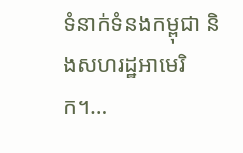ទំនាក់ទំនងកម្ពុជា និងសហរដ្ឋអាមេរិក។…